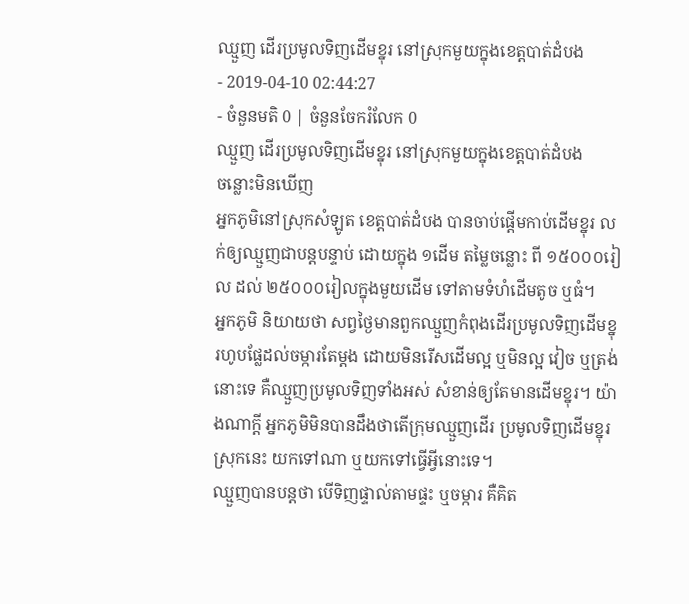ឈ្មួញ ដើរប្រមូលទិញដើមខ្នុរ នៅស្រុកមួយក្នុងខេត្តបាត់ដំបង
- 2019-04-10 02:44:27
- ចំនួនមតិ 0 | ចំនួនចែករំលែក 0
ឈ្មួញ ដើរប្រមូលទិញដើមខ្នុរ នៅស្រុកមួយក្នុងខេត្តបាត់ដំបង
ចន្លោះមិនឃើញ
អ្នកភូមិនៅស្រុកសំឡូត ខេត្តបាត់ដំបង បានចាប់ផ្ដើមកាប់ដើមខ្នុរ លក់ឲ្យឈ្មួញជាបន្តបន្ទាប់ ដោយក្នុង ១ដើម តម្លៃចន្លោះ ពី ១៥០០០រៀល ដល់ ២៥០០០រៀលក្នុងមួយដើម ទៅតាមទំហំដើមតូច ឬធំ។
អ្នកភូមិ និយាយថា សព្វថ្ងៃមានពួកឈ្មួញកំពុងដើរប្រមូលទិញដើមខ្នុរហូបផ្លែដល់ចម្ការតែម្ដង ដោយមិនរើសដើមល្អ ឬមិនល្អ វៀច ឬត្រង់នោះទេ គឺឈ្មួញប្រមូលទិញទាំងអស់ សំខាន់ឲ្យតែមានដើមខ្នុរ។ យ៉ាងណាក្ដី អ្នកភូមិមិនបានដឹងថាតើក្រុមឈ្មួញដើរ ប្រមូលទិញដើមខ្នុរស្រុកនេះ យកទៅណា ឬយកទៅធ្វើអ្វីនោះទេ។
ឈ្មួញបានបន្តថា បើទិញផ្ទាល់តាមផ្ទះ ឬចម្ការ គឺគិត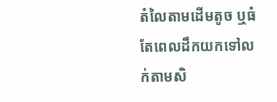តំលៃតាមដើមតូច ឬធំ តែពេលដឹកយកទៅលក់តាមសិ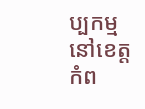ប្បកម្ម នៅខេត្តកំព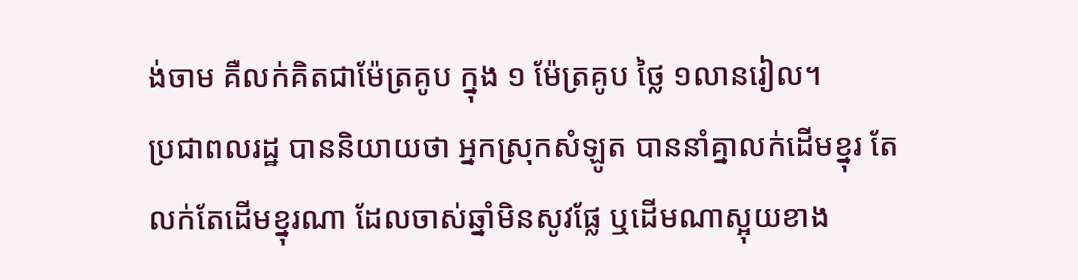ង់ចាម គឺលក់គិតជាម៉ែត្រគូប ក្នុង ១ ម៉ែត្រគូប ថ្លៃ ១លានរៀល។
ប្រជាពលរដ្ឋ បាននិយាយថា អ្នកស្រុកសំឡូត បាននាំគ្នាលក់ដើមខ្នុរ តែលក់តែដើមខ្នុរណា ដែលចាស់ឆ្នាំមិនសូវផ្លែ ឬដើមណាស្អុយខាង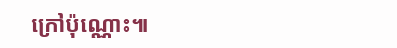ក្រៅប៉ុណ្ណោះ៕